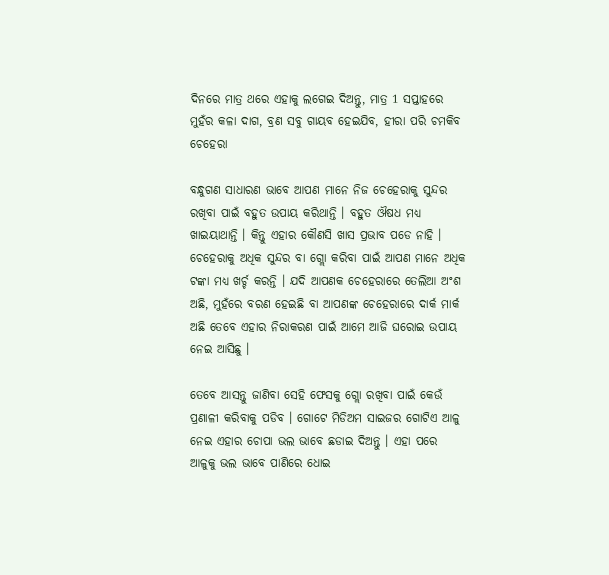ଦିନରେ ମାତ୍ର ଥରେ ଏହାକୁ ଲଗେଇ ଦିଅନ୍ତୁ, ମାତ୍ର 1 ସପ୍ତାହରେ ମୁହଁର କଳା ଦାଗ, ବ୍ରଣ ସବୁ ଗାୟବ ହେଇଯିବ, ହୀରା ପରି ଚମକିବ ଚେହେରା

ବନ୍ଧୁଗଣ ସାଧାରଣ ଭାବେ ଆପଣ ମାନେ ନିଜ ଚେହେରାକୁ ସୁନ୍ଦର ରଖିବା ପାଇଁ ବହୁତ ଉପାୟ କରିଥାନ୍ତି । ବହୁତ ଔଷଧ ମଧ୍ୟ ଖାଇୟାଥାନ୍ତି । କିନ୍ତୁ ଏହାର କୌଣସି ଖାସ ପ୍ରଭାବ ପଡେ ନାହି । ଚେହେରାକୁ ଅଧିକ ସୁନ୍ଦର ବା ଗ୍ଲୋ କରିବା ପାଇଁ ଆପଣ ମାନେ ଅଧିକ ଟଙ୍କା ମଧ୍ୟ ଖର୍ଚ୍ଚ କରନ୍ତି । ଯଦି ଆପଣକ ଚେହେରାରେ ତେଲିଆ ଅଂଶ ଅଛି, ମୁହଁରେ ବରଣ ହେଇଛି ବା ଆପଣଙ୍କ ଚେହେରାରେ ଦାର୍କ ମାର୍କ ଅଛି ତେବେ ଏହାର ନିରାକରଣ ପାଇଁ ଆମେ ଆଜି ଘରୋଇ ଉପାୟ ନେଇ ଆସିଛୁ ।

ତେବେ ଆସନ୍ତୁ ଜାଣିବା ସେହି ଫେସକୁ ଗ୍ଲୋ ରଖିବା ପାଇଁ କେଉଁ ପ୍ରଣାଳୀ କରିବାକୁ ପଡିବ । ଗୋଟେ ମିଡିଅମ ସାଇଜର ଗୋଟିଏ ଆଳୁ ନେଇ ଏହାର ଚୋପା ଭଲ ଭାବେ ଛଡାଇ ଦିଅନ୍ତୁ । ଏହା ପରେ ଆଳୁକୁ ଭଲ ଭାବେ ପାଣିରେ ଧୋଇ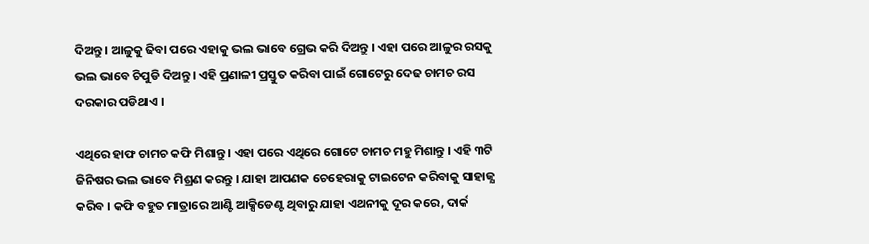ଦିଅନ୍ତୁ । ଆଳୁକୁ ଢିବା ପରେ ଏହାକୁ ଭଲ ଭାବେ ଗ୍ରେଭ କରି ଦିଅନ୍ତୁ । ଏହା ପରେ ଆଳୁର ରସକୁ ଭଲ ଭାବେ ଚିପୁଡି ଦିଅନ୍ତୁ । ଏହି ପ୍ରଣାଳୀ ପ୍ରସ୍ତୁତ କରିବା ପାଇଁ ଗୋଟେରୁ ଦେଢ ଚାମଚ ରସ ଦରକାର ପଡିଥାଏ ।

ଏଥିରେ ହାଫ ଚାମଚ କଫି ମିଶାନ୍ତୁ । ଏହା ପରେ ଏଥିରେ ଗୋଟେ ଚାମଚ ମହୁ ମିଶାନ୍ତୁ । ଏହି ୩ଟି ଜିନିଷର ଭଲ ଭାବେ ମିଶ୍ରଣ କରନ୍ତୁ । ଯାହା ଆପଣକ ଚେହେରାକୁ ଟାଇଟେନ କରିବାକୁ ସାହାଜ୍ଯ କରିବ । କଫି ବହୁତ ମାତ୍ରାରେ ଆଣ୍ଟି ଆକ୍ସିଡେଣ୍ଟ ଥିବାରୁ ଯାହା ଏଥନୀକୁ ଦୂର କରେ, ଦାର୍କ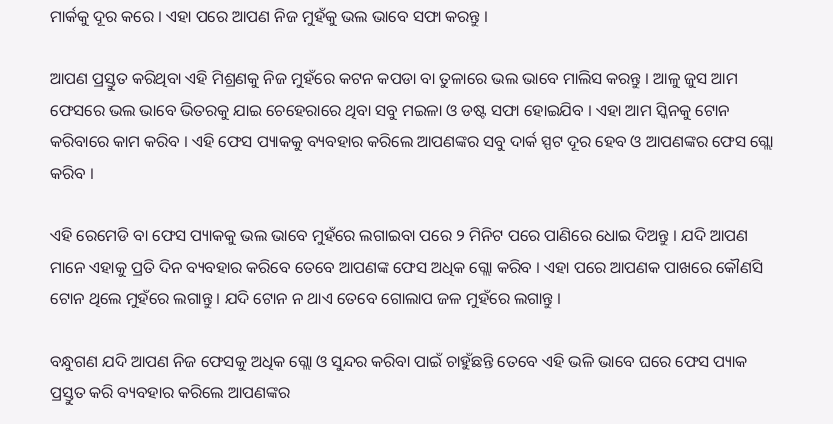ମାର୍କକୁ ଦୂର କରେ । ଏହା ପରେ ଆପଣ ନିଜ ମୁହଁକୁ ଭଲ ଭାବେ ସଫା କରନ୍ତୁ ।

ଆପଣ ପ୍ରସ୍ତୁତ କରିଥିବା ଏହି ମିଶ୍ରଣକୁ ନିଜ ମୁହଁରେ କଟନ କପଡା ବା ତୁଳାରେ ଭଲ ଭାବେ ମାଲିସ କରନ୍ତୁ । ଆଳୁ ଜୁସ ଆମ ଫେସରେ ଭଲ ଭାବେ ଭିତରକୁ ଯାଇ ଚେହେରାରେ ଥିବା ସବୁ ମଇଳା ଓ ଡଷ୍ଟ ସଫା ହୋଇଯିବ । ଏହା ଆମ ସ୍କିନକୁ ଟୋନ କରିବାରେ କାମ କରିବ । ଏହି ଫେସ ପ୍ୟାକକୁ ବ୍ୟବହାର କରିଲେ ଆପଣଙ୍କର ସବୁ ଦାର୍କ ସ୍ପଟ ଦୂର ହେବ ଓ ଆପଣଙ୍କର ଫେସ ଗ୍ଲୋ କରିବ ।

ଏହି ରେମେଡି ବା ଫେସ ପ୍ୟାକକୁ ଭଲ ଭାବେ ମୁହଁରେ ଲଗାଇବା ପରେ ୨ ମିନିଟ ପରେ ପାଣିରେ ଧୋଇ ଦିଅନ୍ତୁ । ଯଦି ଆପଣ ମାନେ ଏହାକୁ ପ୍ରତି ଦିନ ବ୍ୟବହାର କରିବେ ତେବେ ଆପଣଙ୍କ ଫେସ ଅଧିକ ଗ୍ଲୋ କରିବ । ଏହା ପରେ ଆପଣକ ପାଖରେ କୌଣସି ଟୋନ ଥିଲେ ମୁହଁରେ ଲଗାନ୍ତୁ । ଯଦି ଟୋନ ନ ଥାଏ ତେବେ ଗୋଲାପ ଜଳ ମୁହଁରେ ଲଗାନ୍ତୁ ।

ବନ୍ଧୁଗଣ ଯଦି ଆପଣ ନିଜ ଫେସକୁ ଅଧିକ ଗ୍ଲୋ ଓ ସୁନ୍ଦର କରିବା ପାଇଁ ଚାହୁଁଛନ୍ତି ତେବେ ଏହି ଭଳି ଭାବେ ଘରେ ଫେସ ପ୍ୟାକ ପ୍ରସ୍ତୁତ କରି ବ୍ୟବହାର କରିଲେ ଆପଣଙ୍କର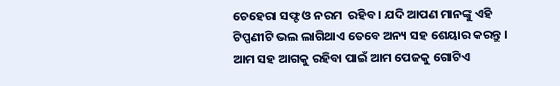ଚେହେରା ସଫ୍ଟ ଓ ନରମ  ରହିବ । ଯଦି ଆପଣ ମାନଙ୍କୁ ଏହି ଟିପ୍ପଣୀଟି ଭଲ ଲାଗିଥାଏ ତେବେ ଅନ୍ୟ ସହ ଶେୟାର କରନ୍ତୁ । ଆମ ସହ ଆଗକୁ ରହିବା ପାଇଁ ଆମ ପେଜକୁ ଗୋଟିଏ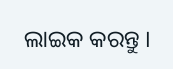ଲାଇକ କରନ୍ତୁ ।